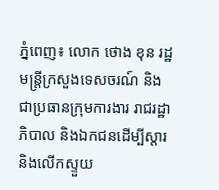ភ្នំពេញ៖ លោក ថោង ខុន រដ្ឋមន្រ្តីក្រសួងទេសចរណ៍ និងជាប្រធានក្រុមការងារ រាជរដ្ឋាភិបាល និងឯកជនដើម្បីស្តារ និងលើកស្ទួយ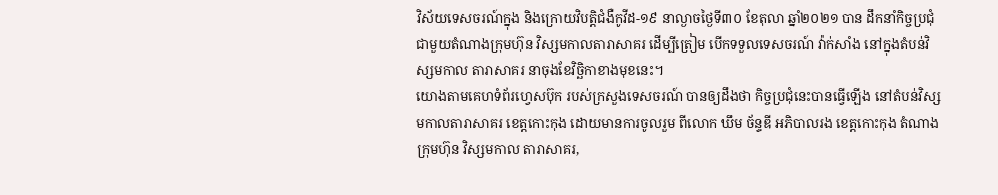វិស័យទេសចរណ៍ក្នុង និងក្រោយវិបត្តិជំងឺកូវីដ-១៩ នាល្ងាចថ្ងៃទី៣០ ខែតុលា ឆ្នាំ២០២១ បាន ដឹកនាំកិច្ចប្រជុំ ជាមួយតំណាងក្រុមហ៊ុន វិស្សមកាលតារាសាគរ ដើម្បីត្រៀម បើកទទួលទេសចរណ៍ វ៉ាក់សាំង នៅក្នុងតំបន់វិស្សមកាល តារាសាគរ នាចុងខែវិច្ឆិកាខាងមុខនេះ។
យោងតាមគេហទំព័រហ្វេសប៊ុក របស់ក្រសួងទេសចរណ៍ បានឲ្យដឹងថា កិច្ចប្រជុំនេះបានធ្វើឡើង នៅតំបន់វិស្សមកាលតារាសាគរ ខេត្តកោះកុង ដោយមានការចូលរួម ពីលោក ឃឹម ច័ន្ទឌី អភិបាលរង ខេត្តកោះកុង តំណាងក្រុមហ៊ុន វិស្សមកាល តារាសាគរ,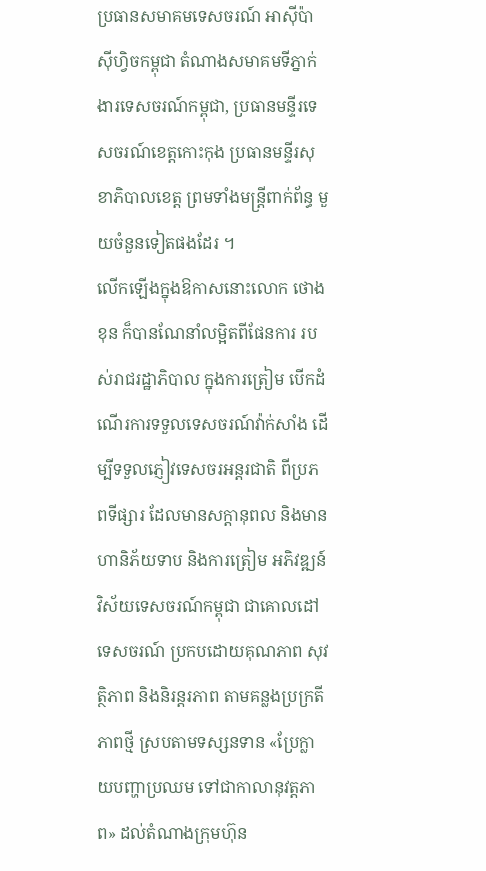ប្រធានសមាគមទេសចរណ៍ អាស៊ីប៉ាស៊ីហ្វិចកម្ពុជា តំណាងសមាគមទីភ្នាក់ងារទេសចរណ៍កម្ពុជា, ប្រធានមន្ទីរទេសចរណ៍ខេត្តកោះកុង ប្រធានមន្ទីរសុខាភិបាលខេត្ត ព្រមទាំងមន្ត្រីពាក់ព័ន្ធ មួយចំនួនទៀតផងដែរ ។
លើកឡើងក្នុងឱកាសនោះលោក ថោង ខុន ក៏បានណែនាំលម្អិតពីផែនការ របស់រាជរដ្ឋាភិបាល ក្នុងការត្រៀម បើកដំណើរការទទួលទេសចរណ៍វ៉ាក់សាំង ដើម្បីទទួលភ្ញៀវទេសចរអន្តរជាតិ ពីប្រភពទីផ្សារ ដែលមានសក្តានុពល និងមានហានិភ័យទាប និងការត្រៀម អភិវឌ្ឍន៍វិស័យទេសចរណ៍កម្ពុជា ជាគោលដៅទេសចរណ៍ ប្រកបដោយគុណភាព សុវត្ថិភាព និងនិរន្តរភាព តាមគន្លងប្រក្រតីភាពថ្មី ស្របតាមទស្សនទាន «ប្រែក្លាយបញ្ហាប្រឈម ទៅជាកាលានុវត្តភាព» ដល់តំណាងក្រុមហ៊ុន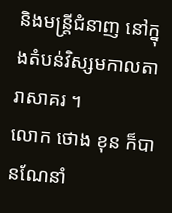និងមន្ត្រីជំនាញ នៅក្នុងតំបន់វិស្សមកាលតារាសាគរ ។
លោក ថោង ខុន ក៏បានណែនាំ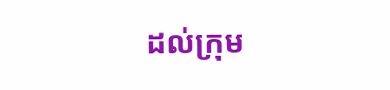ដល់ក្រុម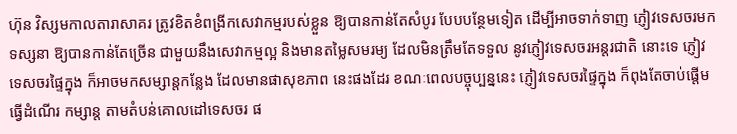ហ៊ុន វិស្សមកាលតារាសាគរ ត្រូវខិតខំពង្រីកសេវាកម្មរបស់ខ្លួន ឱ្យបានកាន់តែសំបូរ បែបបន្ថែមទៀត ដើម្បីអាចទាក់ទាញ ភ្ញៀវទេសចរមកទស្សនា ឱ្យបានកាន់តែច្រើន ជាមួយនឹងសេវាកម្មល្អ និងមានតម្លៃសមរម្យ ដែលមិនត្រឹមតែទទួល នូវភ្ញៀវទេសចរអន្តរជាតិ នោះទេ ភ្ញៀវទេសចរផ្ទៃក្នុង ក៏អាចមកសម្សាន្តកន្លែង ដែលមានផាសុខភាព នេះផងដែរ ខណៈពេលបច្ចុប្បន្ននេះ ភ្ញៀវទេសចរផ្ទៃក្នុង ក៏ពុងតែចាប់ផ្តើមធ្វើដំណើរ កម្សាន្ត តាមតំបន់គោលដៅទេសចរ ផ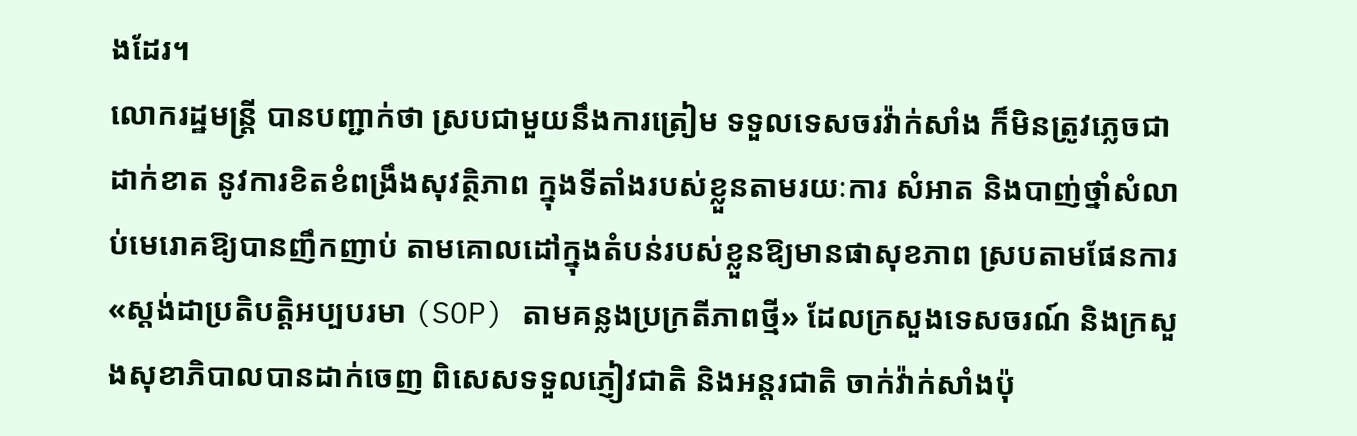ងដែរ។
លោករដ្ឋមន្ត្រី បានបញ្ជាក់ថា ស្របជាមួយនឹងការត្រៀម ទទួលទេសចរវ៉ាក់សាំង ក៏មិនត្រូវភ្លេចជាដាក់ខាត នូវការខិតខំពង្រឹងសុវត្ថិភាព ក្នុងទីតាំងរបស់ខ្លួនតាមរយៈការ សំអាត និងបាញ់ថ្នាំសំលាប់មេរោគឱ្យបានញឹកញាប់ តាមគោលដៅក្នុងតំបន់របស់ខ្លួនឱ្យមានផាសុខភាព ស្របតាមផែនការ «ស្តង់ដាប្រតិបត្តិអប្បបរមា (SOP) តាមគន្លងប្រក្រតីភាពថ្មី» ដែលក្រសួងទេសចរណ៍ និងក្រសួងសុខាភិបាលបានដាក់ចេញ ពិសេសទទួលភ្ញៀវជាតិ និងអន្តរជាតិ ចាក់វ៉ាក់សាំងប៉ុ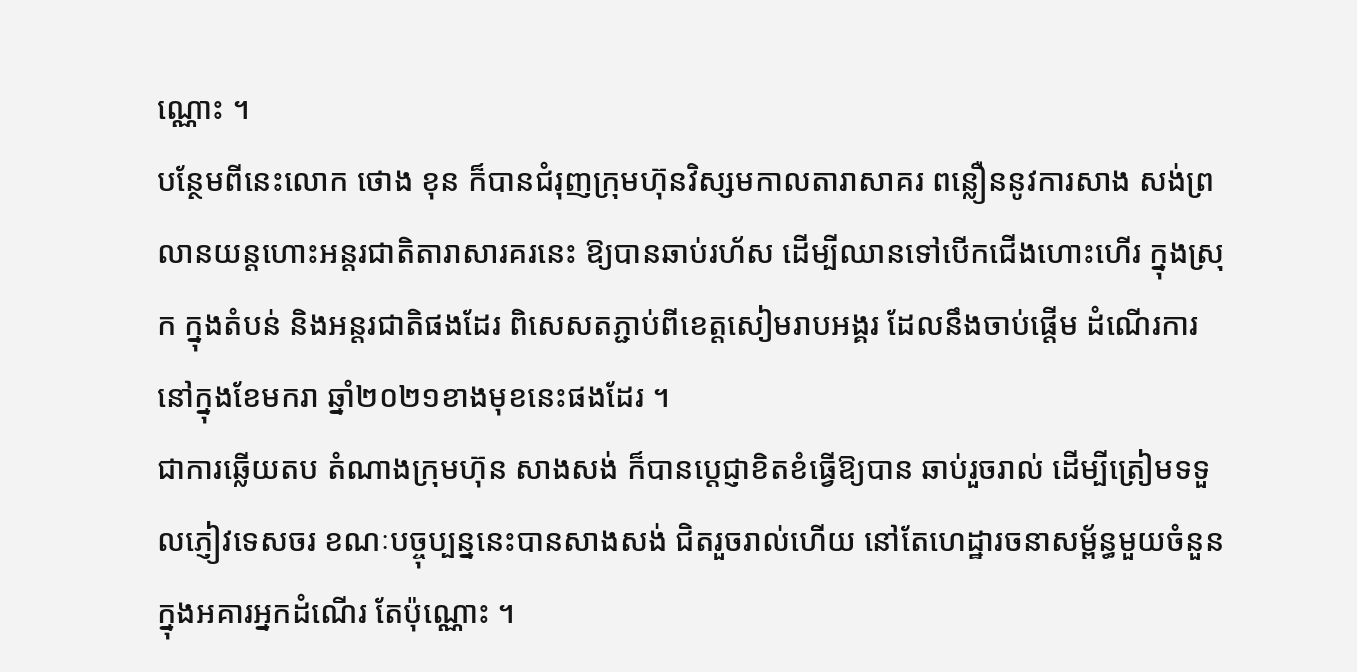ណ្ណោះ ។
បន្ថែមពីនេះលោក ថោង ខុន ក៏បានជំរុញក្រុមហ៊ុនវិស្សមកាលតារាសាគរ ពន្លឿននូវការសាង សង់ព្រលានយន្តហោះអន្តរជាតិតារាសារគរនេះ ឱ្យបានឆាប់រហ័ស ដើម្បីឈានទៅបើកជើងហោះហើរ ក្នុងស្រុក ក្នុងតំបន់ និងអន្តរជាតិផងដែរ ពិសេសតភ្ជាប់ពីខេត្តសៀមរាបអង្គរ ដែលនឹងចាប់ផ្តើម ដំណើរការ នៅក្នុងខែមករា ឆ្នាំ២០២១ខាងមុខនេះផងដែរ ។
ជាការឆ្លើយតប តំណាងក្រុមហ៊ុន សាងសង់ ក៏បានប្តេជ្ញាខិតខំធ្វើឱ្យបាន ឆាប់រួចរាល់ ដើម្បីត្រៀមទទួលភ្ញៀវទេសចរ ខណៈបច្ចុប្បន្ននេះបានសាងសង់ ជិតរួចរាល់ហើយ នៅតែហេដ្ឋារចនាសម្ព័ន្ធមួយចំនួន ក្នុងអគារអ្នកដំណើរ តែប៉ុណ្ណោះ ។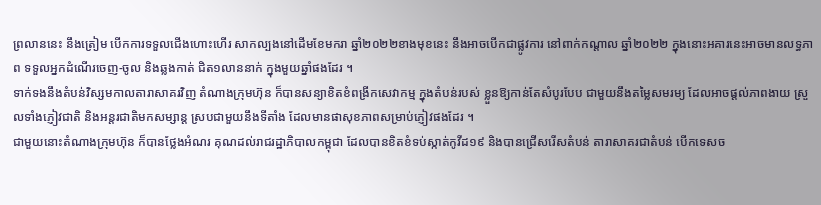ព្រលាននេះ នឹងត្រៀម បើកការទទួលជើងហោះហើរ សាកល្បងនៅដើមខែមករា ឆ្នាំ២០២២ខាងមុខនេះ នឹងអាចបើកជាផ្លូវការ នៅពាក់កណ្តាល ឆ្នាំ២០២២ ក្នុងនោះអគារនេះអាចមានលទ្ធភាព ទទួលអ្នកដំណើរចេញ-ចូល និងឆ្លងកាត់ ជិត១លាននាក់ ក្នុងមួយឆ្នាំផងដែរ ។
ទាក់ទងនឹងតំបន់វិស្សមកាលតារាសាគរវិញ តំណាងក្រុមហ៊ុន ក៏បានសន្យាខិតខំពង្រីកសេវាកម្ម ក្នុងតំបន់របស់ ខ្លួនឱ្យកាន់តែសំបូរបែប ជាមួយនឹងតម្លៃសមរម្យ ដែលអាចផ្តល់ភាពងាយ ស្រួលទាំងភ្ញៀវជាតិ និងអន្តរជាតិមកសម្សាន្ត ស្របជាមួយនឹងទីតាំង ដែលមានផាសុខភាពសម្រាប់ភ្ញៀវផងដែរ ។
ជាមួយនោះតំណាងក្រុមហ៊ុន ក៏បានថ្លែងអំណរ គុណដល់រាជរដ្ឋាភិបាលកម្ពុជា ដែលបានខិតខំទប់ស្កាត់កូវីដ១៩ និងបានជ្រើសរើសតំបន់ តារាសាគរជាតំបន់ បើកទេសច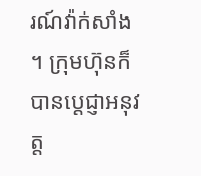រណ៍វ៉ាក់សាំង ។ ក្រុមហ៊ុនក៏បានប្ដេជ្ញាអនុវត្ត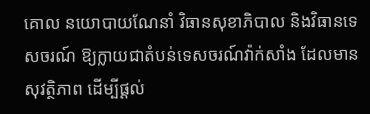គោល នយោបាយណែនាំ វិធានសុខាភិបាល និងវិធានទេសចរណ៍ ឱ្យក្លាយជាតំបន់ទេសចរណ៍វ៉ាក់សាំង ដែលមានសុវត្ថិភាព ដើម្បីផ្ដល់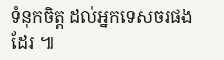ទំនុកចិត្ត ដល់អ្នកទេសចរផងដែរ ៕